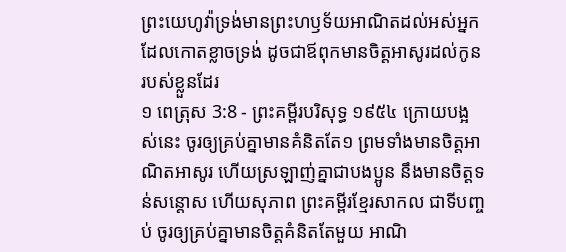ព្រះយេហូវ៉ាទ្រង់មានព្រះហឫទ័យអាណិតដល់អស់អ្នក ដែលកោតខ្លាចទ្រង់ ដូចជាឪពុកមានចិត្តអាសូរដល់កូនរបស់ខ្លួនដែរ
១ ពេត្រុស 3:8 - ព្រះគម្ពីរបរិសុទ្ធ ១៩៥៤ ក្រោយបង្អស់នេះ ចូរឲ្យគ្រប់គ្នាមានគំនិតតែ១ ព្រមទាំងមានចិត្តអាណិតអាសូរ ហើយស្រឡាញ់គ្នាជាបងប្អូន នឹងមានចិត្តទន់សន្តោស ហើយសុភាព ព្រះគម្ពីរខ្មែរសាកល ជាទីបញ្ចប់ ចូរឲ្យគ្រប់គ្នាមានចិត្តគំនិតតែមួយ អាណិ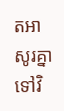តអាសូរគ្នាទៅវិ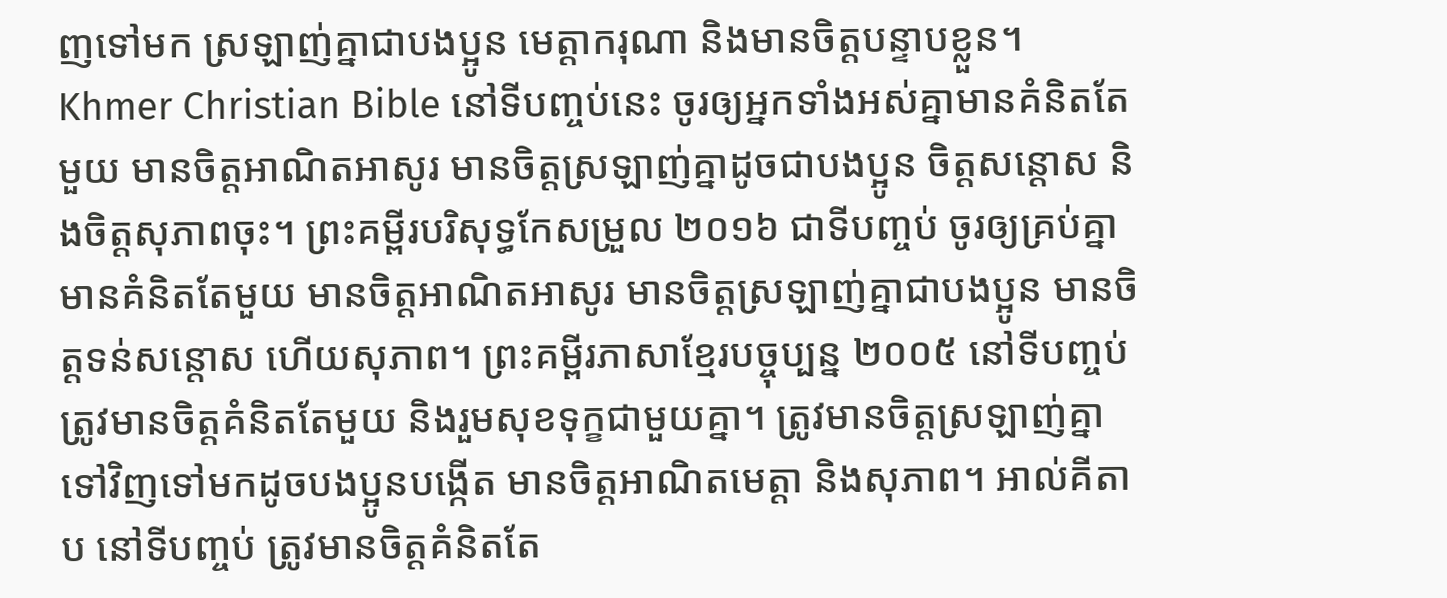ញទៅមក ស្រឡាញ់គ្នាជាបងប្អូន មេត្តាករុណា និងមានចិត្តបន្ទាបខ្លួន។ Khmer Christian Bible នៅទីបញ្ចប់នេះ ចូរឲ្យអ្នកទាំងអស់គ្នាមានគំនិតតែមួយ មានចិត្ដអាណិតអាសូរ មានចិត្ដស្រឡាញ់គ្នាដូចជាបងប្អូន ចិត្ដសន្ដោស និងចិត្តសុភាពចុះ។ ព្រះគម្ពីរបរិសុទ្ធកែសម្រួល ២០១៦ ជាទីបញ្ចប់ ចូរឲ្យគ្រប់គ្នាមានគំនិតតែមួយ មានចិត្តអាណិតអាសូរ មានចិត្តស្រឡាញ់គ្នាជាបងប្អូន មានចិត្តទន់សន្តោស ហើយសុភាព។ ព្រះគម្ពីរភាសាខ្មែរបច្ចុប្បន្ន ២០០៥ នៅទីបញ្ចប់ ត្រូវមានចិត្តគំនិតតែមួយ និងរួមសុខទុក្ខជាមួយគ្នា។ ត្រូវមានចិត្តស្រឡាញ់គ្នាទៅវិញទៅមកដូចបងប្អូនបង្កើត មានចិត្តអាណិតមេត្តា និងសុភាព។ អាល់គីតាប នៅទីបញ្ចប់ ត្រូវមានចិត្ដគំនិតតែ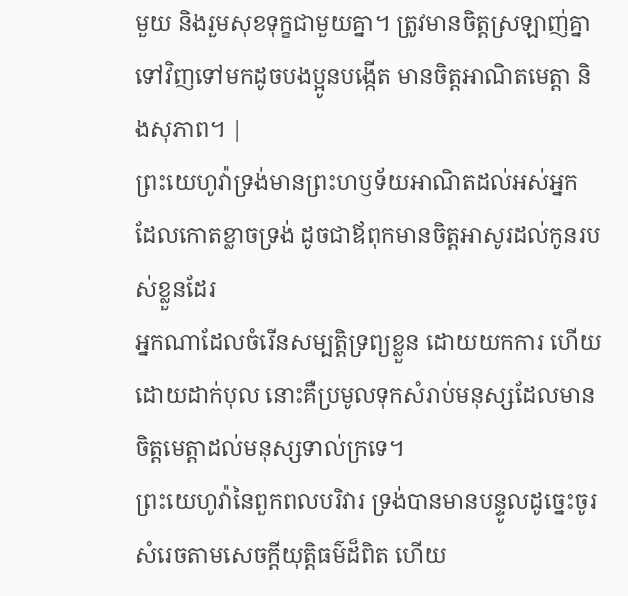មួយ និងរួមសុខទុក្ខជាមួយគ្នា។ ត្រូវមានចិត្ដស្រឡាញ់គ្នាទៅវិញទៅមកដូចបងប្អូនបង្កើត មានចិត្ដអាណិតមេត្ដា និងសុភាព។ |
ព្រះយេហូវ៉ាទ្រង់មានព្រះហឫទ័យអាណិតដល់អស់អ្នក ដែលកោតខ្លាចទ្រង់ ដូចជាឪពុកមានចិត្តអាសូរដល់កូនរបស់ខ្លួនដែរ
អ្នកណាដែលចំរើនសម្បត្តិទ្រព្យខ្លួន ដោយយកការ ហើយដោយដាក់បុល នោះគឺប្រមូលទុកសំរាប់មនុស្សដែលមានចិត្តមេត្តាដល់មនុស្សទាល់ក្រទេ។
ព្រះយេហូវ៉ានៃពួកពលបរិវារ ទ្រង់បានមានបន្ទូលដូច្នេះចូរសំរេចតាមសេចក្ដីយុត្តិធម៌ដ៏ពិត ហើយ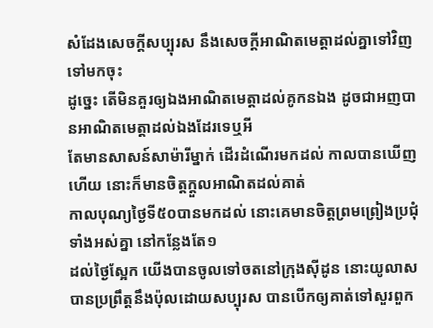សំដែងសេចក្ដីសប្បុរស នឹងសេចក្ដីអាណិតមេត្តាដល់គ្នាទៅវិញទៅមកចុះ
ដូច្នេះ តើមិនគួរឲ្យឯងអាណិតមេត្តាដល់គូកនឯង ដូចជាអញបានអាណិតមេត្តាដល់ឯងដែរទេឬអី
តែមានសាសន៍សាម៉ារីម្នាក់ ដើរដំណើរមកដល់ កាលបានឃើញហើយ នោះក៏មានចិត្តក្តួលអាណិតដល់គាត់
កាលបុណ្យថ្ងៃទី៥០បានមកដល់ នោះគេមានចិត្តព្រមព្រៀងប្រជុំទាំងអស់គ្នា នៅកន្លែងតែ១
ដល់ថ្ងៃស្អែក យើងបានចូលទៅចតនៅក្រុងស៊ីដូន នោះយូលាសបានប្រព្រឹត្តនឹងប៉ុលដោយសប្បុរស បានបើកឲ្យគាត់ទៅសួរពួក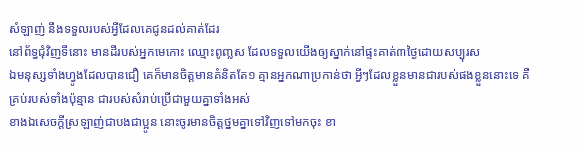សំឡាញ់ នឹងទទួលរបស់អ្វីដែលគេជូនដល់គាត់ដែរ
នៅព័ទ្ធជុំវិញទីនោះ មានដីរបស់អ្នកមេកោះ ឈ្មោះពូញ្លស ដែលទទួលយើងឲ្យស្នាក់នៅផ្ទះគាត់៣ថ្ងៃដោយសប្បុរស
ឯមនុស្សទាំងហ្វូងដែលបានជឿ គេក៏មានចិត្តមានគំនិតតែ១ គ្មានអ្នកណាប្រកាន់ថា អ្វីៗដែលខ្លួនមានជារបស់ផងខ្លួននោះទេ គឺគ្រប់របស់ទាំងប៉ុន្មាន ជារបស់សំរាប់ប្រើជាមួយគ្នាទាំងអស់
ខាងឯសេចក្ដីស្រឡាញ់ជាបងជាប្អូន នោះចូរមានចិត្តថ្នមគ្នាទៅវិញទៅមកចុះ ខា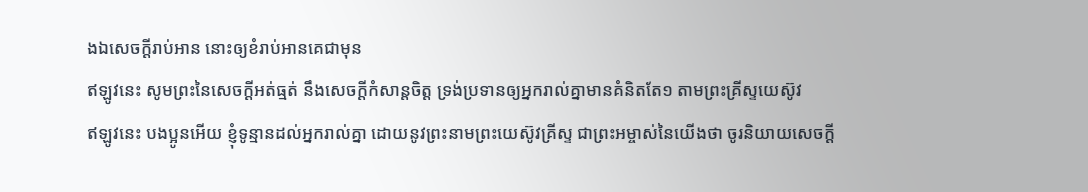ងឯសេចក្ដីរាប់អាន នោះឲ្យខំរាប់អានគេជាមុន
ឥឡូវនេះ សូមព្រះនៃសេចក្ដីអត់ធ្មត់ នឹងសេចក្ដីកំសាន្តចិត្ត ទ្រង់ប្រទានឲ្យអ្នករាល់គ្នាមានគំនិតតែ១ តាមព្រះគ្រីស្ទយេស៊ូវ
ឥឡូវនេះ បងប្អូនអើយ ខ្ញុំទូន្មានដល់អ្នករាល់គ្នា ដោយនូវព្រះនាមព្រះយេស៊ូវគ្រីស្ទ ជាព្រះអម្ចាស់នៃយើងថា ចូរនិយាយសេចក្ដី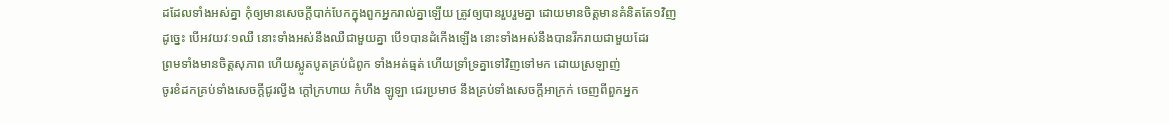ដដែលទាំងអស់គ្នា កុំឲ្យមានសេចក្ដីបាក់បែកក្នុងពួកអ្នករាល់គ្នាឡើយ ត្រូវឲ្យបានរួបរួមគ្នា ដោយមានចិត្តមានគំនិតតែ១វិញ
ដូច្នេះ បើអវយវៈ១ឈឺ នោះទាំងអស់នឹងឈឺជាមួយគ្នា បើ១បានដំកើងឡើង នោះទាំងអស់នឹងបានរីករាយជាមួយដែរ
ព្រមទាំងមានចិត្តសុភាព ហើយស្លូតបូតគ្រប់ជំពូក ទាំងអត់ធ្មត់ ហើយទ្រាំទ្រគ្នាទៅវិញទៅមក ដោយស្រឡាញ់
ចូរខំដកគ្រប់ទាំងសេចក្ដីជូរល្វីង ក្តៅក្រហាយ កំហឹង ឡូឡា ជេរប្រមាថ នឹងគ្រប់ទាំងសេចក្ដីអាក្រក់ ចេញពីពួកអ្នក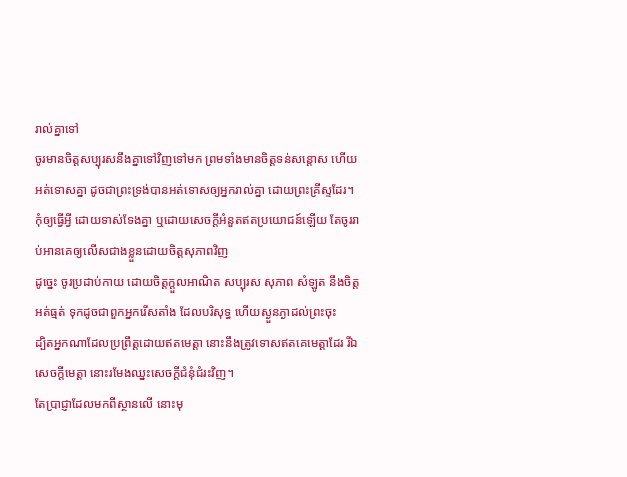រាល់គ្នាទៅ
ចូរមានចិត្តសប្បុរសនឹងគ្នាទៅវិញទៅមក ព្រមទាំងមានចិត្តទន់សន្តោស ហើយអត់ទោសគ្នា ដូចជាព្រះទ្រង់បានអត់ទោសឲ្យអ្នករាល់គ្នា ដោយព្រះគ្រីស្ទដែរ។
កុំឲ្យធ្វើអ្វី ដោយទាស់ទែងគ្នា ឬដោយសេចក្ដីអំនួតឥតប្រយោជន៍ឡើយ តែចូររាប់អានគេឲ្យលើសជាងខ្លួនដោយចិត្តសុភាពវិញ
ដូច្នេះ ចូរប្រដាប់កាយ ដោយចិត្តក្តួលអាណិត សប្បុរស សុភាព សំឡូត នឹងចិត្តអត់ធ្មត់ ទុកដូចជាពួកអ្នករើសតាំង ដែលបរិសុទ្ធ ហើយស្ងួនភ្ងាដល់ព្រះចុះ
ដ្បិតអ្នកណាដែលប្រព្រឹត្តដោយឥតមេត្តា នោះនឹងត្រូវទោសឥតគេមេត្តាដែរ រីឯសេចក្ដីមេត្តា នោះរមែងឈ្នះសេចក្ដីជំនុំជំរះវិញ។
តែប្រាជ្ញាដែលមកពីស្ថានលើ នោះមុ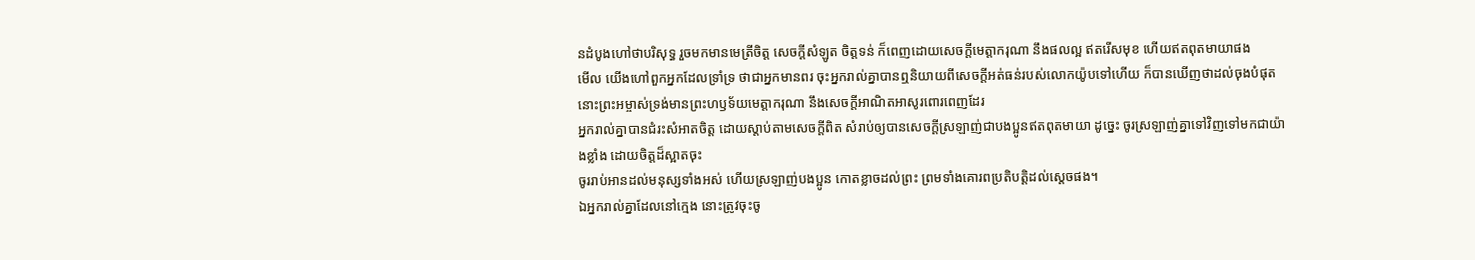នដំបូងហៅថាបរិសុទ្ធ រួចមកមានមេត្រីចិត្ត សេចក្ដីសំឡូត ចិត្តទន់ ក៏ពេញដោយសេចក្ដីមេត្តាករុណា នឹងផលល្អ ឥតរើសមុខ ហើយឥតពុតមាយាផង
មើល យើងហៅពួកអ្នកដែលទ្រាំទ្រ ថាជាអ្នកមានពរ ចុះអ្នករាល់គ្នាបានឮនិយាយពីសេចក្ដីអត់ធន់របស់លោកយ៉ូបទៅហើយ ក៏បានឃើញថាដល់ចុងបំផុត នោះព្រះអម្ចាស់ទ្រង់មានព្រះហឫទ័យមេត្តាករុណា នឹងសេចក្ដីអាណិតអាសូរពោរពេញដែរ
អ្នករាល់គ្នាបានជំរះសំអាតចិត្ត ដោយស្តាប់តាមសេចក្ដីពិត សំរាប់ឲ្យបានសេចក្ដីស្រឡាញ់ជាបងប្អូនឥតពុតមាយា ដូច្នេះ ចូរស្រឡាញ់គ្នាទៅវិញទៅមកជាយ៉ាងខ្លាំង ដោយចិត្តដ៏ស្អាតចុះ
ចូររាប់អានដល់មនុស្សទាំងអស់ ហើយស្រឡាញ់បងប្អូន កោតខ្លាចដល់ព្រះ ព្រមទាំងគោរពប្រតិបត្តិដល់ស្តេចផង។
ឯអ្នករាល់គ្នាដែលនៅក្មេង នោះត្រូវចុះចូ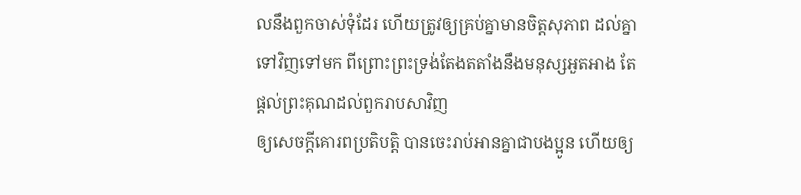លនឹងពួកចាស់ទុំដែរ ហើយត្រូវឲ្យគ្រប់គ្នាមានចិត្តសុភាព ដល់គ្នាទៅវិញទៅមក ពីព្រោះព្រះទ្រង់តែងតតាំងនឹងមនុស្សអួតអាង តែផ្តល់ព្រះគុណដល់ពួករាបសាវិញ
ឲ្យសេចក្ដីគោរពប្រតិបត្តិ បានចេះរាប់អានគ្នាជាបងប្អូន ហើយឲ្យ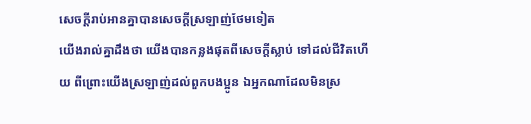សេចក្ដីរាប់អានគ្នាបានសេចក្ដីស្រឡាញ់ថែមទៀត
យើងរាល់គ្នាដឹងថា យើងបានកន្លងផុតពីសេចក្ដីស្លាប់ ទៅដល់ជីវិតហើយ ពីព្រោះយើងស្រឡាញ់ដល់ពួកបងប្អូន ឯអ្នកណាដែលមិនស្រ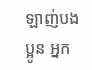ឡាញ់បងប្អូន អ្នក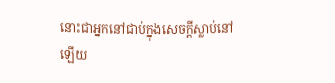នោះជាអ្នកនៅជាប់ក្នុងសេចក្ដីស្លាប់នៅឡើយ